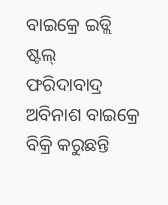ବାଇକ୍ରେ ଇଡ୍ଲି ଷ୍ଟଲ୍
ଫରିଦାବାଦ୍ର ଅବିନାଶ ବାଇକ୍ରେ ବିକ୍ରି କରୁଛନ୍ତି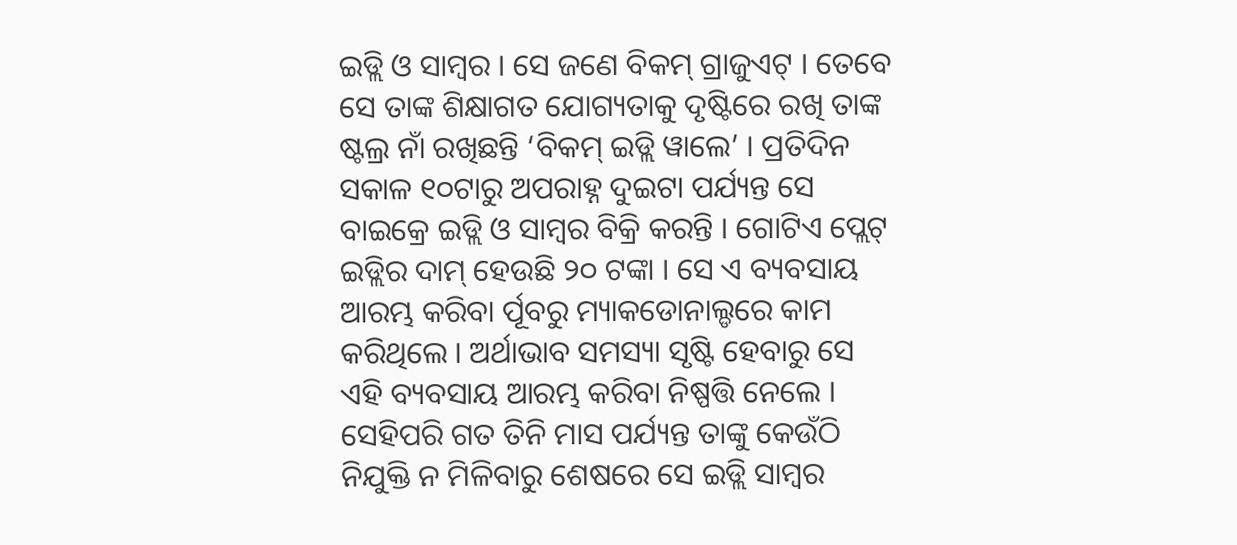ଇଡ୍ଲି ଓ ସାମ୍ବର । ସେ ଜଣେ ବିକମ୍ ଗ୍ରାଜୁଏଟ୍ । ତେବେ ସେ ତାଙ୍କ ଶିକ୍ଷାଗତ ଯୋଗ୍ୟତାକୁ ଦୃଷ୍ଟିରେ ରଖି ତାଙ୍କ ଷ୍ଟଲ୍ର ନାଁ ରଖିଛନ୍ତି ‘ବିକମ୍ ଇଡ୍ଲି ୱାଲେ’ । ପ୍ରତିଦିନ ସକାଳ ୧୦ଟାରୁ ଅପରାହ୍ନ ଦୁଇଟା ପର୍ଯ୍ୟନ୍ତ ସେ ବାଇକ୍ରେ ଇଡ୍ଲି ଓ ସାମ୍ବର ବିକ୍ରି କରନ୍ତି । ଗୋଟିଏ ପ୍ଲେଟ୍ ଇଡ୍ଲିର ଦାମ୍ ହେଉଛି ୨୦ ଟଙ୍କା । ସେ ଏ ବ୍ୟବସାୟ ଆରମ୍ଭ କରିବା ର୍ପୂବରୁ ମ୍ୟାକଡୋନାଲ୍ଡରେ କାମ କରିଥିଲେ । ଅର୍ଥାଭାବ ସମସ୍ୟା ସୃଷ୍ଟି ହେବାରୁ ସେ ଏହି ବ୍ୟବସାୟ ଆରମ୍ଭ କରିବା ନିଷ୍ପତ୍ତି ନେଲେ । ସେହିପରି ଗତ ତିନି ମାସ ପର୍ଯ୍ୟନ୍ତ ତାଙ୍କୁ କେଉଁଠି ନିଯୁକ୍ତି ନ ମିଳିବାରୁ ଶେଷରେ ସେ ଇଡ୍ଲି ସାମ୍ବର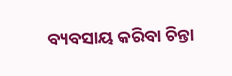ବ୍ୟବସାୟ କରିବା ଚିନ୍ତା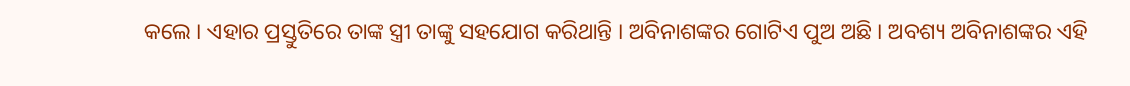କଲେ । ଏହାର ପ୍ରସ୍ତୁତିରେ ତାଙ୍କ ସ୍ତ୍ରୀ ତାଙ୍କୁ ସହଯୋଗ କରିଥାନ୍ତି । ଅବିନାଶଙ୍କର ଗୋଟିଏ ପୁଅ ଅଛି । ଅବଶ୍ୟ ଅବିନାଶଙ୍କର ଏହି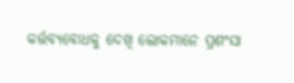କର୍ତ୍ତବ୍ୟବୋଧକୁ ଦେଖି ଲୋକମାନେ ପ୍ରଶଂସା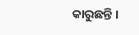କାରୁଛନ୍ତି ।